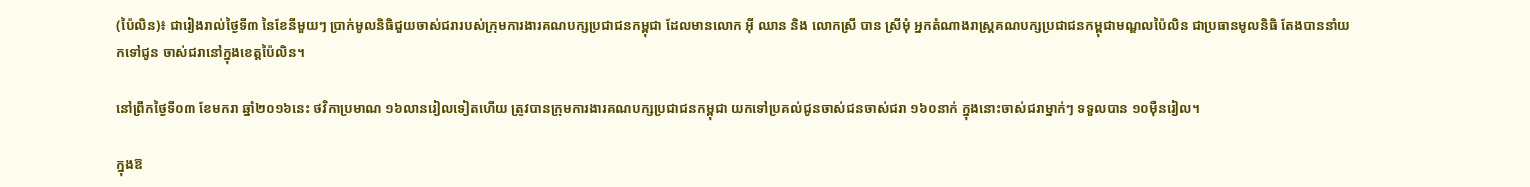(ប៉ៃលិន)៖ ជារៀងរាល់ថ្ងៃទី៣ នៃខែនីមួយៗ ប្រាក់មូលនិធិជួយចាស់ជរារបស់ក្រុមការងារគណបក្សប្រជាជនកម្ពុជា ដែលមានលោក អ៊ី ឈាន និង លោកស្រី បាន ស្រីមុំ អ្នកតំណាងរាស្រ្តគណបក្សប្រជាជនកម្ពុជាមណ្ឌលប៉ៃលិន ជាប្រធានមូលនិធិ តែងបាននាំយកទៅជូន ចាស់ជរានៅក្នុងខេត្តប៉ៃលិន។

នៅព្រឹកថ្ងៃទី០៣ ខែមករា ឆ្នាំ២០១៦នេះ ថវិកាប្រមាណ ១៦លានរៀលទៀតហើយ ត្រូវបានក្រុមការងារគណបក្សប្រជាជនកម្ពុជា យកទៅប្រគល់ជូនចាស់ជនចាស់ជរា ១៦០នាក់ ក្នុងនោះចាស់ជរាម្នាក់ៗ ទទួលបាន ១០ម៉ឺនរៀល។

ក្នុងឱ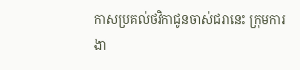កាសប្រគល់ថវិកាជូនចាស់ជរានេះ ក្រុមការងា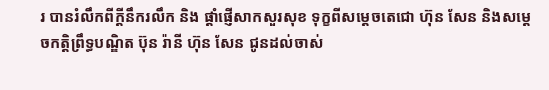រ បានរំលឹកពីក្តីនឹករលឹក និង ផ្តាំផ្ញើសាកសួរសុខ ទុក្ខពីសម្តេចតេជោ ហ៊ុន សែន និងសម្តេចកត្តិព្រឹទ្ធបណ្ឌិត ប៊ុន រ៉ានី ហ៊ុន សែន ជូនដល់ចាស់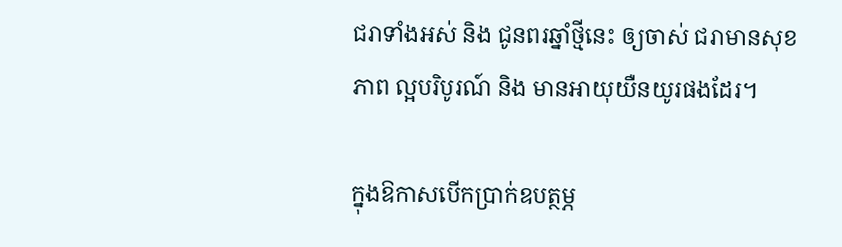ជរាទាំងអស់ និង ជូនពរឆ្នាំថ្មីនេះ ឲ្យចាស់ ជរាមានសុខភាព ល្អបរិបូរណ៍ និង មានអាយុយឺនយូរផងដែរ។

ក្នុងឱកាសបើកប្រាក់ឧបត្ថម្ភ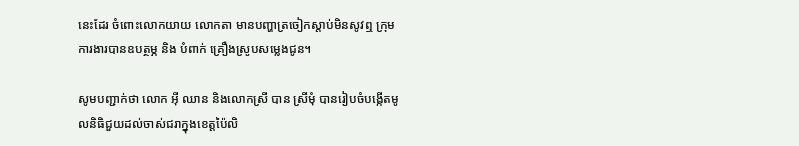នេះដែរ ចំពោះលោកយាយ លោកតា មានបញ្ហាត្រចៀកស្តាប់មិនសូវឮ ក្រុមការងារបានឧបត្ថម្ភ និង បំពាក់ គ្រឿងស្រូបសម្លេងជូន។

សូមបញ្ជាក់ថា លោក អ៊ី ឈាន និងលោកស្រី បាន ស្រីមុំ បានរៀបចំបង្កើតមូលនិធិជួយដល់ចាស់ជរាក្នុងខេត្តប៉ៃលិ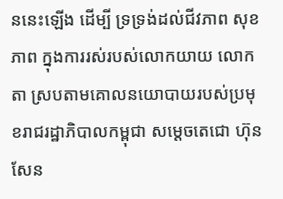ននេះឡើង ដើម្បី ទ្រទ្រង់ដល់ជីវភាព សុខភាព ក្នុងការរស់របស់លោកយាយ លោកតា ស្របតាមគោលនយោបាយរបស់ប្រមុខរាជរដ្ឋាភិបាលកម្ពុជា សម្តេចតេជោ ហ៊ុន សែន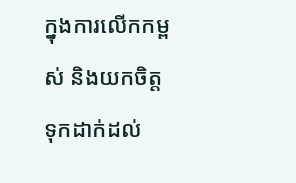ក្នុងការលើកកម្ពស់ និងយកចិត្តទុកដាក់ដល់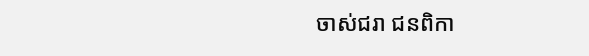ចាស់ជរា ជនពិកា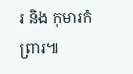រ និង កុមារកំព្រារ៕